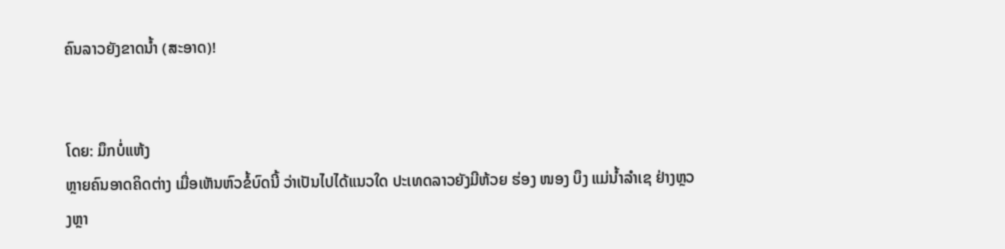ຄົນລາວຍັງຂາດນໍ້າ (ສະອາດ)!


ໂດຍ: ມຶກບໍ່ແຫ້ງ
ຫຼາຍຄົນອາດຄິດຕ່າງ ເມື່ອເຫັນຫົວຂໍ້ບົດນີ້ ວ່າເປັນໄປໄດ້ແນວໃດ ປະເທດລາວຍັງມີຫ້ວຍ ຮ່ອງ ໜອງ ບຶງ ແມ່ນໍ້າລຳເຊ ຢ່າງຫຼວງຫຼາ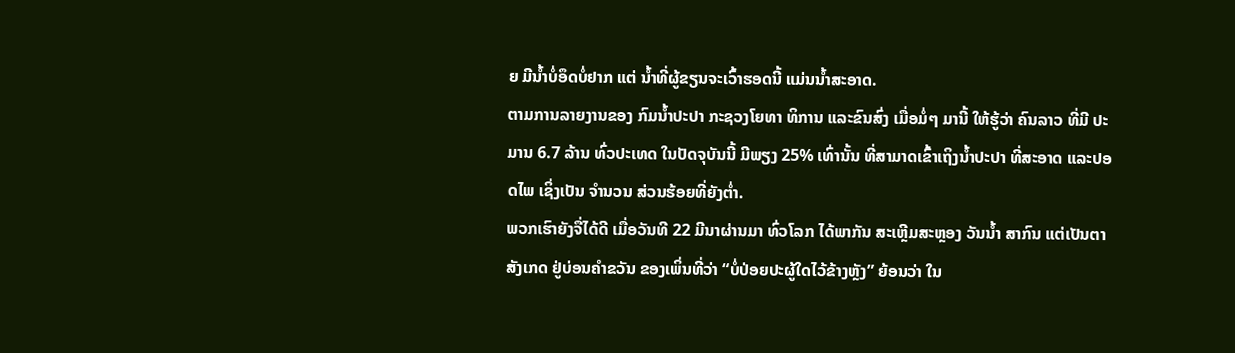ຍ ມີນໍ້າບໍ່ອຶດບໍ່ຢາກ ແຕ່ ນໍ້າທີ່ຜູ້ຂຽນຈະເວົ້າຮອດນີ້ ແມ່ນນໍ້າສະອາດ.
ຕາມການລາຍງານຂອງ ກົມນໍ້າປະປາ ກະຊວງໂຍທາ ທິການ ແລະຂົນສົ່ງ ເມື່ອມໍ່ໆ ມານີ້ ໃຫ້ຮູ້ວ່າ ຄົນລາວ ທີ່ມີ ປະມານ 6.7 ລ້ານ ທົ່ວປະເທດ ໃນປັດຈຸບັນນີ້ ມີພຽງ 25% ເທົ່ານັ້ນ ທີ່ສາມາດເຂົ້າເຖິງນໍ້າປະປາ ທີ່ສະອາດ ແລະປອດໄພ ເຊິ່ງເປັນ ຈຳນວນ ສ່ວນຮ້ອຍທີ່ຍັງຕໍ່າ.
ພວກເຮົາຍັງຈື່ໄດ້ດີ ເມື່ອວັນທີ 22 ມີນາຜ່ານມາ ທົ່ວໂລກ ໄດ້ພາກັນ ສະເຫຼີມສະຫຼອງ ວັນນໍ້າ ສາກົນ ແຕ່ເປັນຕາສັງເກດ ຢູ່ບ່ອນຄຳຂວັນ ຂອງເພິ່ນທີ່ວ່າ “ບໍ່ປ່ອຍປະຜູ້ໃດໄວ້ຂ້າງຫຼັງ” ຍ້ອນວ່າ ໃນ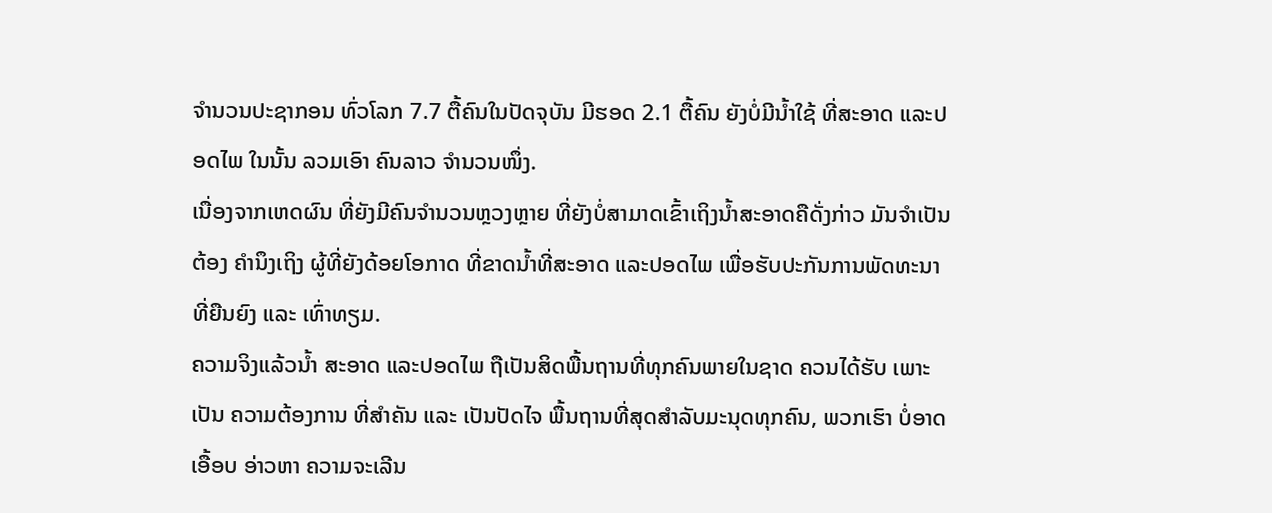ຈຳນວນປະຊາກອນ ທົ່ວໂລກ 7.7 ຕື້ຄົນໃນປັດຈຸບັນ ມີຮອດ 2.1 ຕື້ຄົນ ຍັງບໍ່ມີນໍ້າໃຊ້ ທີ່ສະອາດ ແລະປອດໄພ ໃນນັ້ນ ລວມເອົາ ຄົນລາວ ຈຳນວນໜຶ່ງ.
ເນື່ອງຈາກເຫດຜົນ ທີ່ຍັງມີຄົນຈຳນວນຫຼວງຫຼາຍ ທີ່ຍັງບໍ່ສາມາດເຂົ້າເຖິງນໍ້າສະອາດຄືດັ່ງກ່າວ ມັນຈຳເປັນຕ້ອງ ຄຳນຶງເຖິງ ຜູ້ທີ່ຍັງດ້ອຍໂອກາດ ທີ່ຂາດນໍ້າທີ່ສະອາດ ແລະປອດໄພ ເພື່ອຮັບປະກັນການພັດທະນາ ທີ່ຍືນຍົງ ແລະ ເທົ່າທຽມ.
ຄວາມຈິງແລ້ວນໍ້າ ສະອາດ ແລະປອດໄພ ຖືເປັນສິດພື້ນຖານທີ່ທຸກຄົນພາຍໃນຊາດ ຄວນໄດ້ຮັບ ເພາະເປັນ ຄວາມຕ້ອງການ ທີ່ສຳຄັນ ແລະ ເປັນປັດໄຈ ພື້ນຖານທີ່ສຸດສຳລັບມະນຸດທຸກຄົນ, ພວກເຮົາ ບໍ່ອາດເອື້ອບ ອ່າວຫາ ຄວາມຈະເລີນ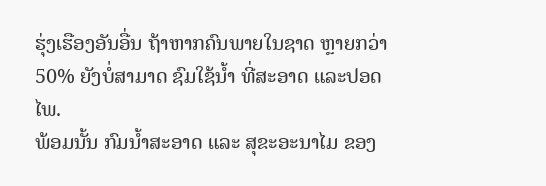ຮຸ່ງເຮືອງອັນອື່ນ ຖ້າຫາກຄົນພາຍໃນຊາດ ຫຼາຍກວ່າ 50% ຍັງບໍ່ສາມາດ ຊົມໃຊ້ນໍ້າ ທີ່ສະອາດ ແລະປອດໄພ.
ພ້ອມນັ້ນ ກົມນໍ້າສະອາດ ແລະ ສຸຂະອະນາໄມ ຂອງ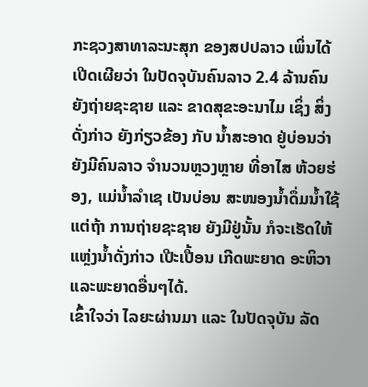ກະຊວງສາທາລະນະສຸກ ຂອງສປປລາວ ເພິ່ນໄດ້ເປີດເຜີຍວ່າ ໃນປັດຈຸບັນຄົນລາວ 2.4 ລ້ານຄົນ ຍັງຖ່າຍຊະຊາຍ ແລະ ຂາດສຸຂະອະນາໄມ ເຊິ່ງ ສິ່ງດັ່ງກ່າວ ຍັງກ່ຽວຂ້ອງ ກັບ ນໍ້າສະອາດ ຢູ່ບ່ອນວ່າ ຍັງມີຄົນລາວ ຈຳນວນຫຼວງຫຼາຍ ທີ່ອາໄສ ຫ້ວຍຮ່ອງ, ແມ່ນໍ້າລຳເຊ ເປັນບ່ອນ ສະໜອງນໍ້າດຶ່ມນໍ້າໃຊ້ ແຕ່ຖ້າ ການຖ່າຍຊະຊາຍ ຍັງມີຢູ່ນັ້ນ ກໍຈະເຮັດໃຫ້ ແຫຼ່ງນໍ້າດັ່ງກ່າວ ເປີະເປື້ອນ ເກີດພະຍາດ ອະຫິວາ ແລະພະຍາດອື່ນໆໄດ້.
ເຂົ້າໃຈວ່າ ໄລຍະຜ່ານມາ ແລະ ໃນປັດຈຸບັນ ລັດ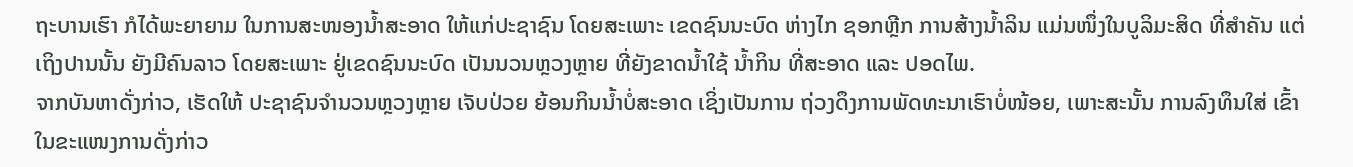ຖະບານເຮົາ ກໍໄດ້ພະຍາຍາມ ໃນການສະໜອງນໍ້າສະອາດ ໃຫ້ແກ່ປະຊາຊົນ ໂດຍສະເພາະ ເຂດຊົນນະບົດ ຫ່າງໄກ ຊອກຫຼີກ ການສ້າງນໍ້າລິນ ແມ່ນໜຶ່ງໃນບູລິມະສິດ ທີ່ສຳຄັນ ແຕ່ເຖິງປານນັ້ນ ຍັງມີຄົນລາວ ໂດຍສະເພາະ ຢູ່ເຂດຊົນນະບົດ ເປັນນວນຫຼວງຫຼາຍ ທີ່ຍັງຂາດນໍ້າໃຊ້ ນໍ້າກິນ ທີ່ສະອາດ ແລະ ປອດໄພ.
ຈາກບັນຫາດັ່ງກ່າວ, ເຮັດໃຫ້ ປະຊາຊົນຈຳນວນຫຼວງຫຼາຍ ເຈັບປ່ວຍ ຍ້ອນກິນນໍ້າບໍ່ສະອາດ ເຊິ່ງເປັນການ ຖ່ວງດຶງການພັດທະນາເຮົາບໍ່ໜ້ອຍ, ເພາະສະນັ້ນ ການລົງທຶນໃສ່ ເຂົ້າໃນຂະແໜງການດັ່ງກ່າວ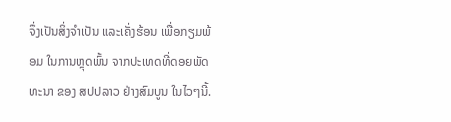ຈຶ່ງເປັນສິ່ງຈຳເປັນ ແລະເຄັ່ງຮ້ອນ ເພື່ອກຽມພ້ອມ ໃນການຫຼຸດພົ້ນ ຈາກປະເທດທີ່ດອຍພັດທະນາ ຂອງ ສປປລາວ ຢ່າງສົມບູນ ໃນໄວໆນີ້.